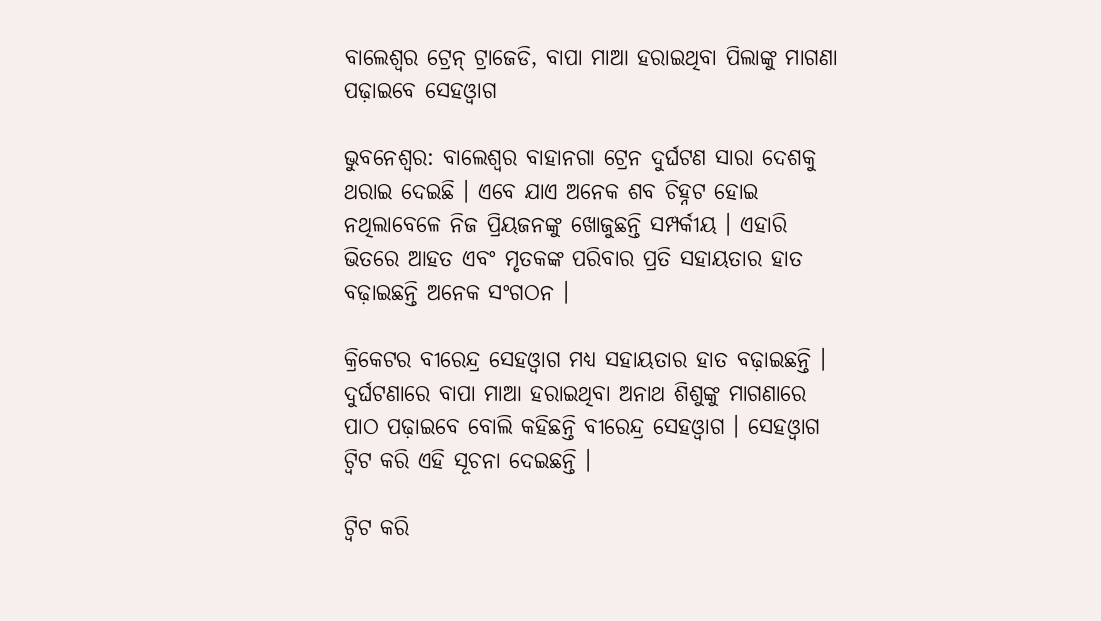ବାଲେଶ୍ବର ଟ୍ରେନ୍ ଟ୍ରାଜେଡି, ବାପା ମାଆ ହରାଇଥିବା ପିଲାଙ୍କୁ ମାଗଣା ପଢ଼ାଇବେ ସେହଓ୍ବାଗ

ଭୁବନେଶ୍ବର: ବାଲେଶ୍ବର ବାହାନଗା ଟ୍ରେନ ଦୁର୍ଘଟଣ ସାରା ଦେଶକୁ ଥରାଇ ଦେଇଛି । ଏବେ ଯାଏ ଅନେକ ଶବ ଚିହ୍ନଟ ହୋଇ ନଥିଲାବେଳେ ନିଜ ପ୍ରିୟଜନଙ୍କୁ ଖୋଜୁଛନ୍ତି ସମ୍ପର୍କୀୟ । ଏହାରି ଭିତରେ ଆହତ ଏବଂ ମୃତକଙ୍କ ପରିବାର ପ୍ରତି ସହାୟତାର ହାତ ବଢ଼ାଇଛନ୍ତି ଅନେକ ସଂଗଠନ ।

କ୍ରିକେଟର ବୀରେନ୍ଦ୍ର ସେହଓ୍ବାଗ ମଧ୍ୟ ସହାୟତାର ହାତ ବଢ଼ାଇଛନ୍ତି । ଦୁର୍ଘଟଣାରେ ବାପା ମାଆ ହରାଇଥିବା ଅନାଥ ଶିଶୁଙ୍କୁ ମାଗଣାରେ ପାଠ ପଢ଼ାଇବେ ବୋଲି କହିଛନ୍ତି ବୀରେନ୍ଦ୍ର ସେହଓ୍ବାଗ । ସେହଓ୍ବାଗ ଟ୍ବିଟ କରି ଏହି ସୂଚନା ଦେଇଛନ୍ତି ।

ଟ୍ବିଟ କରି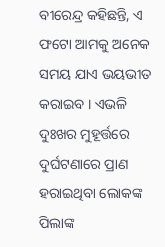ବୀରେନ୍ଦ୍ର କହିଛନ୍ତି, ଏ ଫଟୋ ଆମକୁ ଅନେକ ସମୟ ଯାଏ ଭୟଭୀତ କରାଇବ । ଏଭଳି ଦୁଃଖର ମୁହୂର୍ତ୍ତରେ ଦୁର୍ଘଟଣାରେ ପ୍ରାଣ ହରାଇଥିବା ଲୋକଙ୍କ ପିଲାଙ୍କ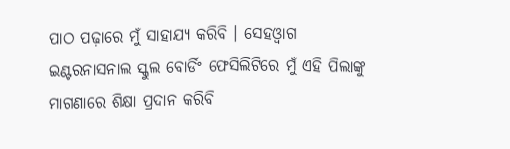ପାଠ ପଢ଼ାରେ ମୁଁ ସାହାଯ୍ୟ କରିବି । ସେହଓ୍ବାଗ ଇଣ୍ଟରନାସନାଲ ସ୍କୁଲ ବୋର୍ଡିଂ ଫେସିଲିଟିରେ ମୁଁ ଏହି ପିଲାଙ୍କୁ ମାଗଣାରେ ଶିକ୍ଷା ପ୍ରଦାନ କରିବି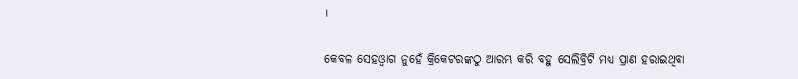।

କେବଳ ସେହଓ୍ବାଗ ନୁହେଁ କ୍ରିକେଟରଙ୍କଠୁ ଆରମ୍ଭ କରି ବହୁ ସେଲିବ୍ରିଟି ମଧ୍ୟ ପ୍ରାଣ ହରାଇଥିବା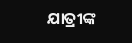ଯାତ୍ରୀଙ୍କ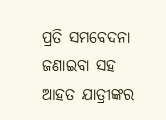ପ୍ରତି ସମବେଦନା ଜଣାଇବା ସହ ଆହତ ଯାତ୍ରୀଙ୍କର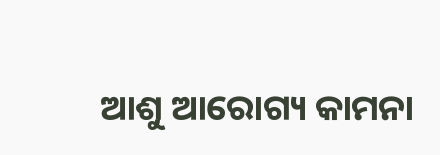ଆଶୁ ଆରୋଗ୍ୟ କାମନା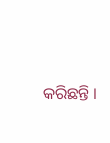କରିଛନ୍ତି ।